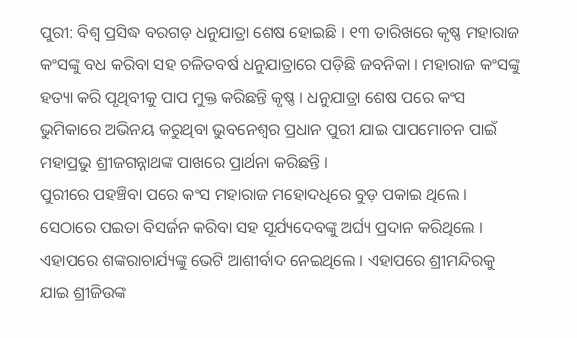ପୁରୀ: ବିଶ୍ବ ପ୍ରସିଦ୍ଧ ବରଗଡ଼ ଧନୁଯାତ୍ରା ଶେଷ ହୋଇଛି । ୧୩ ତାରିଖରେ କୃଷ୍ଣ ମହାରାଜ କଂସଙ୍କୁ ବଧ କରିବା ସହ ଚଳିତବର୍ଷ ଧନୁଯାତ୍ରାରେ ପଡ଼ିଛି ଜବନିକା । ମହାରାଜ କଂସଙ୍କୁ ହତ୍ୟା କରି ପୃଥିବୀକୁ ପାପ ମୁକ୍ତ କରିଛନ୍ତି କୃଷ୍ଣ । ଧନୁଯାତ୍ରା ଶେଷ ପରେ କଂସ ଭୁମିକାରେ ଅଭିନୟ କରୁଥିବା ଭୁବନେଶ୍ବର ପ୍ରଧାନ ପୁରୀ ଯାଇ ପାପମୋଚନ ପାଇଁ ମହାପ୍ରଭୁ ଶ୍ରୀଜଗନ୍ନାଥଙ୍କ ପାଖରେ ପ୍ରାର୍ଥନା କରିଛନ୍ତି ।
ପୁରୀରେ ପହଞ୍ଚିବା ପରେ କଂସ ମହାରାଜ ମହୋଦଧିରେ ବୁଡ଼ ପକାଇ ଥିଲେ । ସେଠାରେ ପଇତା ବିସର୍ଜନ କରିବା ସହ ସୂର୍ଯ୍ୟଦେବଙ୍କୁ ଅର୍ଘ୍ୟ ପ୍ରଦାନ କରିଥିଲେ । ଏହାପରେ ଶଙ୍କରାଚାର୍ଯ୍ୟଙ୍କୁ ଭେଟି ଆଶୀର୍ବାଦ ନେଇଥିଲେ । ଏହାପରେ ଶ୍ରୀମନ୍ଦିରକୁ ଯାଇ ଶ୍ରୀଜିଉଙ୍କ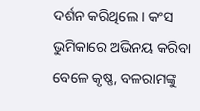ଦର୍ଶନ କରିଥିଲେ । କଂସ ଭୁମିକାରେ ଅଭିନୟ କରିବା ବେଳେ କୃଷ୍ଣ, ବଳରାମଙ୍କୁ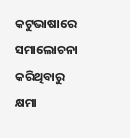କଟୁଭାଷାରେ ସମାଲୋଚନା କରିଥିବାରୁ କ୍ଷମା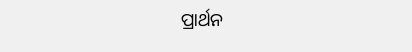ପ୍ରାର୍ଥନ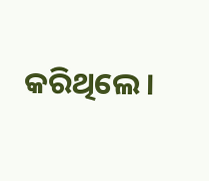କରିଥିଲେ ।